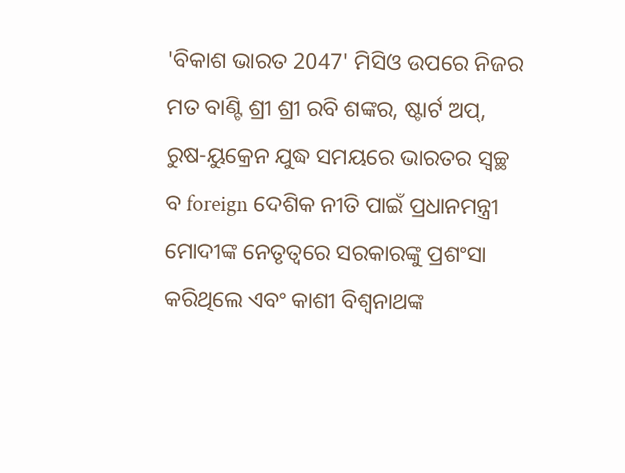'ବିକାଶ ଭାରତ 2047' ମିସିଓ ଉପରେ ନିଜର ମତ ବାଣ୍ଟି ଶ୍ରୀ ଶ୍ରୀ ରବି ଶଙ୍କର, ଷ୍ଟାର୍ଟ ଅପ୍, ରୁଷ-ୟୁକ୍ରେନ ଯୁଦ୍ଧ ସମୟରେ ଭାରତର ସ୍ୱଚ୍ଛ ବ foreign ଦେଶିକ ନୀତି ପାଇଁ ପ୍ରଧାନମନ୍ତ୍ରୀ ମୋଦୀଙ୍କ ନେତୃତ୍ୱରେ ସରକାରଙ୍କୁ ପ୍ରଶଂସା କରିଥିଲେ ଏବଂ କାଶୀ ବିଶ୍ୱନାଥଙ୍କ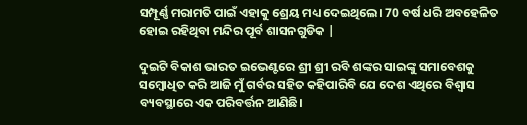ସମ୍ପୂର୍ଣ୍ଣ ମରାମତି ପାଇଁ ଏହାକୁ ଶ୍ରେୟ ମଧ୍ୟ ଦେଇଥିଲେ। 70 ବର୍ଷ ଧରି ଅବହେଳିତ ହୋଇ ରହିଥିବା ମନ୍ଦିର ପୂର୍ବ ଶାସନଗୁଡିକ |

ଦୁଇଟି ବିକାଶ ଭାରତ ଇଭେଣ୍ଟରେ ଶ୍ରୀ ଶ୍ରୀ ରବି ଶଙ୍କର ସାଇଙ୍କୁ ସମାବେଶକୁ ସମ୍ବୋଧିତ କରି ଆଜି ମୁଁ ଗର୍ବର ସହିତ କହିପାରିବି ଯେ ଦେଶ ଏଥିରେ ବିଶ୍ୱାସ ବ୍ୟବସ୍ଥାରେ ଏକ ପରିବର୍ତ୍ତନ ଆଣିଛି।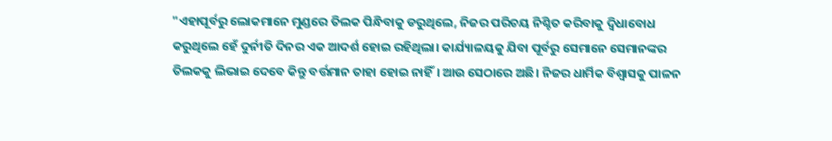"ଏହାପୂର୍ବରୁ ଲୋକମାନେ ମୁଣ୍ଡରେ ତିଲକ ପିନ୍ଧିବାକୁ ଡରୁଥିଲେ, ନିଜର ପରିଚୟ ନିଶ୍ଚିତ କରିବାକୁ ଦ୍ୱିଧାବୋଧ କରୁଥିଲେ ହେଁ ଦୁର୍ନୀତି ଦିନର ଏକ ଆଦର୍ଶ ହୋଇ ରହିଥିଲା। କାର୍ଯ୍ୟାଳୟକୁ ଯିବା ପୂର୍ବରୁ ସେମାନେ ସେମାନଙ୍କର ତିଲକକୁ ଲିଭାଇ ଦେବେ କିନ୍ତୁ ବର୍ତ୍ତମାନ ତାହା ହୋଇ ନାହିଁ। ଆଉ ସେଠାରେ ଅଛି। ନିଜର ଧାର୍ମିକ ବିଶ୍ୱାସକୁ ପାଳନ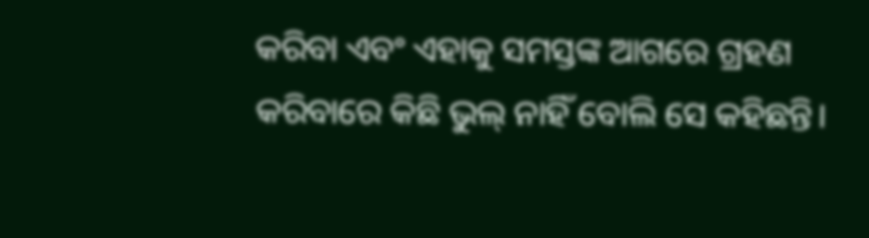କରିବା ଏବଂ ଏହାକୁ ସମସ୍ତଙ୍କ ଆଗରେ ଗ୍ରହଣ କରିବାରେ କିଛି ଭୁଲ୍ ନାହିଁ ବୋଲି ସେ କହିଛନ୍ତି।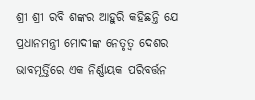ଶ୍ରୀ ଶ୍ରୀ ରବି ଶଙ୍କର ଆହୁରି କହିଛନ୍ତି ଯେ ପ୍ରଧାନମନ୍ତ୍ରୀ ମୋଦୀଙ୍କ ନେତୃତ୍ୱ ଦେଶର ଭାବମୂର୍ତ୍ତିରେ ଏକ ନିର୍ଣ୍ଣାୟକ ପରିବର୍ତ୍ତନ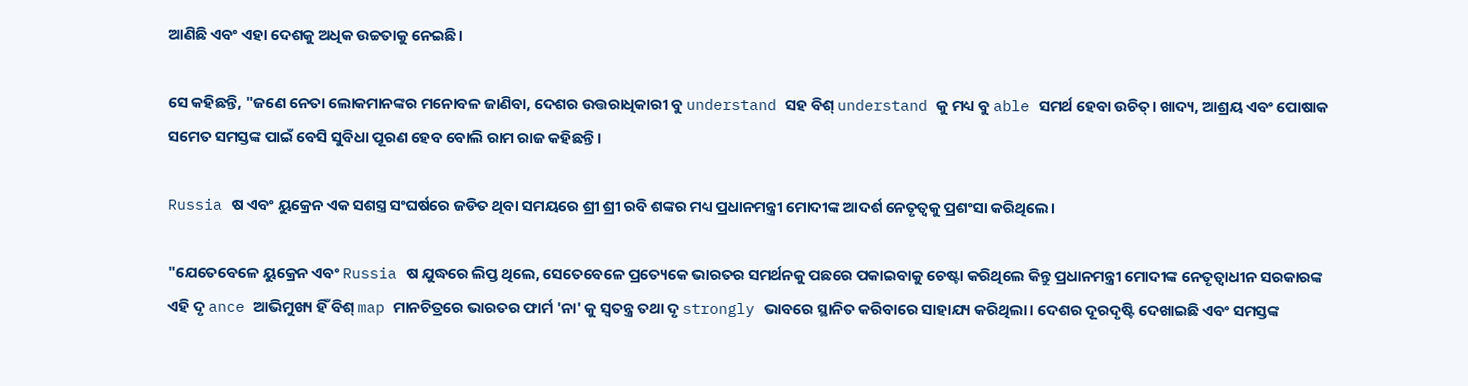ଆଣିଛି ଏବଂ ଏହା ଦେଶକୁ ଅଧିକ ଉଚ୍ଚତାକୁ ନେଇଛି।

ସେ କହିଛନ୍ତି, "ଜଣେ ନେତା ଲୋକମାନଙ୍କର ମନୋବଳ ଜାଣିବା, ଦେଶର ଉତ୍ତରାଧିକାରୀ ବୁ understand ସହ ବିଶ୍ understand କୁ ମଧ୍ୟ ବୁ able ସମର୍ଥ ହେବା ଉଚିତ୍। ଖାଦ୍ୟ, ଆଶ୍ରୟ ଏବଂ ପୋଷାକ ସମେତ ସମସ୍ତଙ୍କ ପାଇଁ ବେସି ସୁବିଧା ପୂରଣ ହେବ ବୋଲି ରାମ ରାଜ କହିଛନ୍ତି।

Russia ଷ ଏବଂ ୟୁକ୍ରେନ ଏକ ସଶସ୍ତ୍ର ସଂଘର୍ଷରେ ଜଡିତ ଥିବା ସମୟରେ ଶ୍ରୀ ଶ୍ରୀ ରବି ଶଙ୍କର ମଧ୍ୟ ପ୍ରଧାନମନ୍ତ୍ରୀ ମୋଦୀଙ୍କ ଆଦର୍ଶ ନେତୃତ୍ୱକୁ ପ୍ରଶଂସା କରିଥିଲେ।

"ଯେତେବେଳେ ୟୁକ୍ରେନ ଏବଂ Russia ଷ ଯୁଦ୍ଧରେ ଲିପ୍ତ ଥିଲେ, ସେତେବେଳେ ପ୍ରତ୍ୟେକେ ଭାରତର ସମର୍ଥନକୁ ପଛରେ ପକାଇବାକୁ ଚେଷ୍ଟା କରିଥିଲେ କିନ୍ତୁ ପ୍ରଧାନମନ୍ତ୍ରୀ ମୋଦୀଙ୍କ ନେତୃତ୍ୱାଧୀନ ସରକାରଙ୍କ ଏହି ଦୃ ance ଆଭିମୁଖ୍ୟ ହିଁ ବିଶ୍ map ମାନଚିତ୍ରରେ ଭାରତର ଫାର୍ମ 'ନା' କୁ ସ୍ୱତନ୍ତ୍ର ତଥା ଦୃ strongly ଭାବରେ ସ୍ଥାନିତ କରିବାରେ ସାହାଯ୍ୟ କରିଥିଲା। ଦେଶର ଦୂରଦୃଷ୍ଟି ଦେଖାଇଛି ଏବଂ ସମସ୍ତଙ୍କ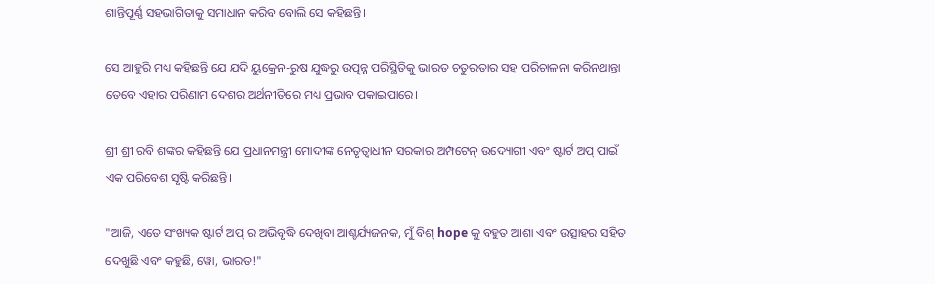ଶାନ୍ତିପୂର୍ଣ୍ଣ ସହଭାଗିତାକୁ ସମାଧାନ କରିବ ବୋଲି ସେ କହିଛନ୍ତି।

ସେ ଆହୁରି ମଧ୍ୟ କହିଛନ୍ତି ଯେ ଯଦି ୟୁକ୍ରେନ-ରୁଷ ଯୁଦ୍ଧରୁ ଉତ୍ପନ୍ନ ପରିସ୍ଥିତିକୁ ଭାରତ ଚତୁରତାର ସହ ପରିଚାଳନା କରିନଥାନ୍ତା ତେବେ ଏହାର ପରିଣାମ ଦେଶର ଅର୍ଥନୀତିରେ ମଧ୍ୟ ପ୍ରଭାବ ପକାଇପାରେ।

ଶ୍ରୀ ଶ୍ରୀ ରବି ଶଙ୍କର କହିଛନ୍ତି ଯେ ପ୍ରଧାନମନ୍ତ୍ରୀ ମୋଦୀଙ୍କ ନେତୃତ୍ୱାଧୀନ ସରକାର ଅମ୍ପଟେନ୍ ଉଦ୍ୟୋଗୀ ଏବଂ ଷ୍ଟାର୍ଟ ଅପ୍ ପାଇଁ ଏକ ପରିବେଶ ସୃଷ୍ଟି କରିଛନ୍ତି।

"ଆଜି, ଏତେ ସଂଖ୍ୟକ ଷ୍ଟାର୍ଟ ଅପ୍ ର ଅଭିବୃଦ୍ଧି ଦେଖିବା ଆଶ୍ଚର୍ଯ୍ୟଜନକ, ମୁଁ ବିଶ୍ hope କୁ ବହୁତ ଆଶା ଏବଂ ଉତ୍ସାହର ସହିତ ଦେଖୁଛି ଏବଂ କହୁଛି, ୱୋ, ଭାରତ!"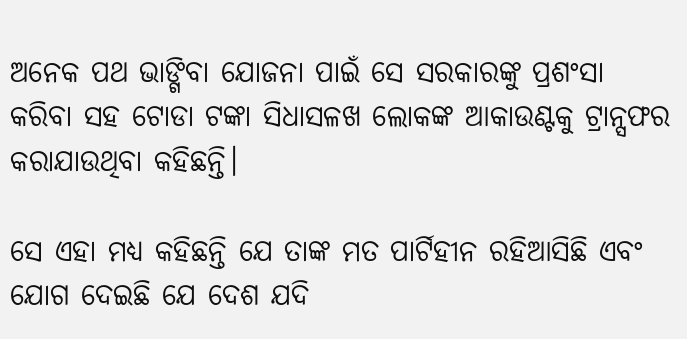ଅନେକ ପଥ ଭାଙ୍ଗିବା ଯୋଜନା ପାଇଁ ସେ ସରକାରଙ୍କୁ ପ୍ରଶଂସା କରିବା ସହ ଟୋଡା ଟଙ୍କା ସିଧାସଳଖ ଲୋକଙ୍କ ଆକାଉଣ୍ଟକୁ ଟ୍ରାନ୍ସଫର କରାଯାଉଥିବା କହିଛନ୍ତି।

ସେ ଏହା ମଧ୍ୟ କହିଛନ୍ତି ଯେ ତାଙ୍କ ମତ ପାର୍ଟିହୀନ ରହିଆସିଛି ଏବଂ ଯୋଗ ଦେଇଛି ଯେ ଦେଶ ଯଦି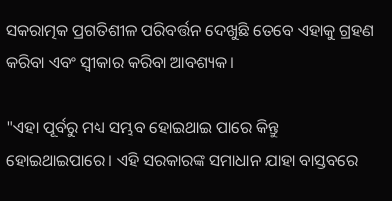ସକରାତ୍ମକ ପ୍ରଗତିଶୀଳ ପରିବର୍ତ୍ତନ ଦେଖୁଛି ତେବେ ଏହାକୁ ଗ୍ରହଣ କରିବା ଏବଂ ସ୍ୱୀକାର କରିବା ଆବଶ୍ୟକ।

"ଏହା ପୂର୍ବରୁ ମଧ୍ୟ ସମ୍ଭବ ହୋଇଥାଇ ପାରେ କିନ୍ତୁ ହୋଇଥାଇପାରେ। ଏହି ସରକାରଙ୍କ ସମାଧାନ ଯାହା ବାସ୍ତବରେ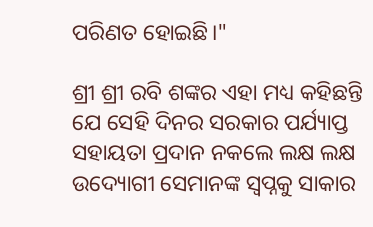ପରିଣତ ହୋଇଛି।"

ଶ୍ରୀ ଶ୍ରୀ ରବି ଶଙ୍କର ଏହା ମଧ୍ୟ କହିଛନ୍ତି ଯେ ସେହି ଦିନର ସରକାର ପର୍ଯ୍ୟାପ୍ତ ସହାୟତା ପ୍ରଦାନ ନକଲେ ଲକ୍ଷ ଲକ୍ଷ ଉଦ୍ୟୋଗୀ ସେମାନଙ୍କ ସ୍ୱପ୍ନକୁ ସାକାର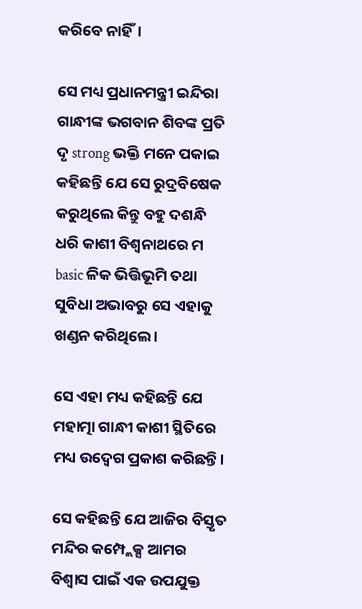କରିବେ ନାହିଁ।

ସେ ମଧ୍ୟ ପ୍ରଧାନମନ୍ତ୍ରୀ ଇନ୍ଦିରା ଗାନ୍ଧୀଙ୍କ ଭଗବାନ ଶିବଙ୍କ ପ୍ରତି ଦୃ strong ଭକ୍ତି ମନେ ପକାଇ କହିଛନ୍ତି ଯେ ସେ ରୁଦ୍ରବିଷେକ କରୁଥିଲେ କିନ୍ତୁ ବହୁ ଦଶନ୍ଧି ଧରି କାଶୀ ବିଶ୍ୱନାଥରେ ମ basic ଳିକ ଭିତ୍ତିଭୂମି ତଥା ସୁବିଧା ଅଭାବରୁ ସେ ଏହାକୁ ଖଣ୍ଡନ କରିଥିଲେ।

ସେ ଏହା ମଧ୍ୟ କହିଛନ୍ତି ଯେ ମହାତ୍ମା ଗାନ୍ଧୀ କାଶୀ ସ୍ଥିତିରେ ମଧ୍ୟ ଉଦ୍ବେଗ ପ୍ରକାଶ କରିଛନ୍ତି।

ସେ କହିଛନ୍ତି ଯେ ଆଜିର ବିସ୍ତୃତ ମନ୍ଦିର କମ୍ପ୍ଲେକ୍ସ ଆମର ବିଶ୍ୱାସ ପାଇଁ ଏକ ଉପଯୁକ୍ତ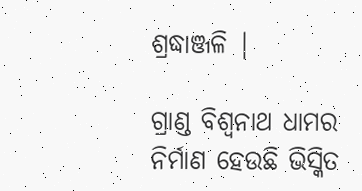ଶ୍ରଦ୍ଧାଞ୍ଜଳି |

ଗ୍ରାଣ୍ଡ ବିଶ୍ୱନାଥ ଧାମର ନିର୍ମାଣ ହେଉଛି ଭିସ୍କିତ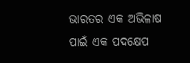ଭାରତର ଏକ ଅଭିଳାଷ ପାଇଁ ଏକ ପଦକ୍ଷେପ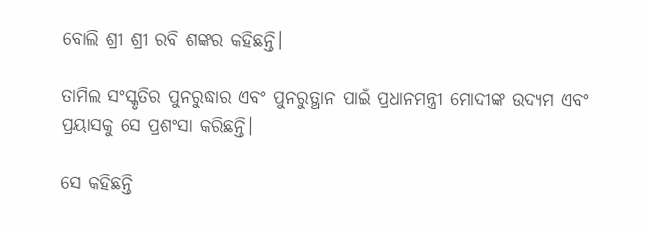ବୋଲି ଶ୍ରୀ ଶ୍ରୀ ରବି ଶଙ୍କର କହିଛନ୍ତି।

ତାମିଲ ସଂସ୍କୃତିର ପୁନରୁଦ୍ଧାର ଏବଂ ପୁନରୁତ୍ଥାନ ପାଇଁ ପ୍ରଧାନମନ୍ତ୍ରୀ ମୋଦୀଙ୍କ ଉଦ୍ୟମ ଏବଂ ପ୍ରୟାସକୁ ସେ ପ୍ରଶଂସା କରିଛନ୍ତି।

ସେ କହିଛନ୍ତି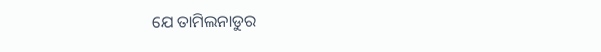ଯେ ତାମିଲନାଡୁର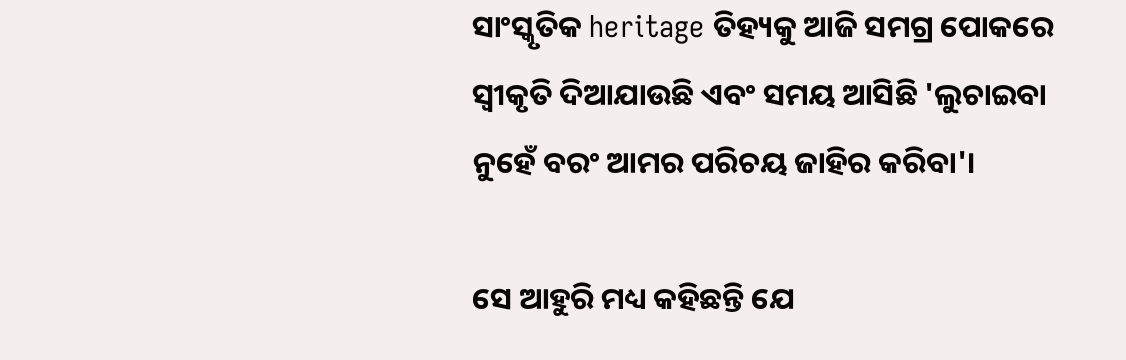ସାଂସ୍କୃତିକ heritage ତିହ୍ୟକୁ ଆଜି ସମଗ୍ର ପୋକରେ ସ୍ୱୀକୃତି ଦିଆଯାଉଛି ଏବଂ ସମୟ ଆସିଛି 'ଲୁଚାଇବା ନୁହେଁ ବରଂ ଆମର ପରିଚୟ ଜାହିର କରିବା'।

ସେ ଆହୁରି ମଧ୍ୟ କହିଛନ୍ତି ଯେ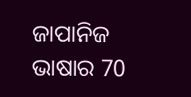ଜାପାନିଜ ଭାଷାର 70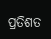ପ୍ରତିଶତ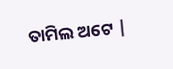ତାମିଲ ଅଟେ |